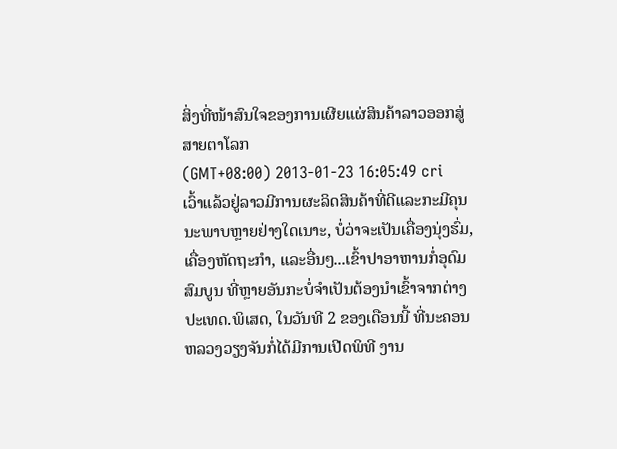ສິ່ງທີ່ໜ້າສົນໃຈຂອງການເຜີຍແຜ່ສິນຄ້າລາວອອກສູ່ສາຍຕາໂລກ
(GMT+08:00) 2013-01-23 16:05:49 cri
ເວົ້າແລ້ວຢູ່ລາວມີການຜະລິດສິນຄ້າທີ່ດີແລະກະມີຄຸນນະພາບຫຼາຍຢ່າງໃດເນາະ, ບໍ່ວ່າຈະເປັນເຄື່ອງນຸ່ງຮົ່ມ, ເຄື່ອງຫັດຖະກຳ, ແລະອື່ນໆ...ເຂົ້າປາອາຫານກໍ່ອຸດົມສົມບູນ ທີ່ຫຼາຍອັນກະບໍ່ຈຳເປັນຕ້ອງນຳເຂົ້າຈາກຕ່າງປະເທດ.ພິເສດ, ໃນວັນທີ 2 ຂອງເດືອນນີ້ ທີ່ນະຄອນຫລວງວຽງຈັນກໍ່ໄດ້ມີການເປີດພິທີ ງານ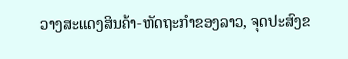ວາງສະແດງສິນຄ້າ-ຫັດຖະກຳຂອງລາວ, ຈຸດປະສົງຂ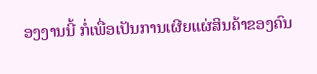ອງງານນີ້ ກໍ່ເພື່ອເປັນການເຜີຍແຜ່ສິນຄ້າຂອງຄົນ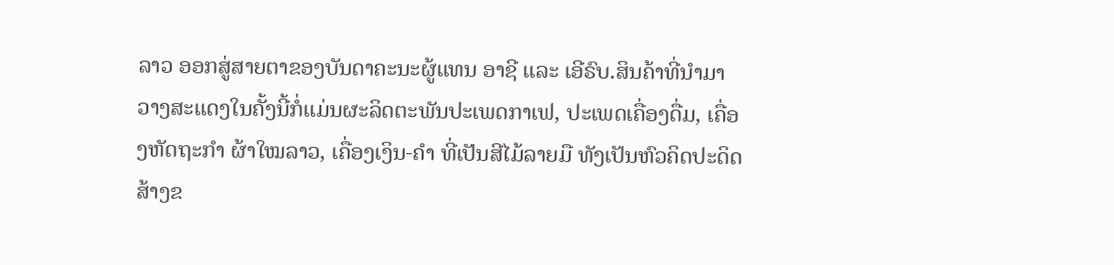ລາວ ອອກສູ່ສາຍຕາຂອງບັນດາຄະນະຜູ້ແທນ ອາຊີ ແລະ ເອີຣົບ.ສິນຄ້າທີ່ນຳມາວາງສະແດງໃນຄັ້ງນີ້ກໍ່ແມ່ນຜະລິດຕະພັນປະເພດກາເຟ, ປະເພດເຄື່ອງດື່ມ, ເຄື່ອງຫັດຖະກຳ ຜ້າໃໝລາວ, ເຄື່ອງເງິນ-ຄຳ ທີ່ເປັນສີໄມ້ລາຍມື ທັງເປັນຫົວຄິດປະດິດສ້າງຂ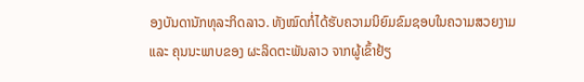ອງບັນດານັກທຸລະກິດລາວ. ທັງໝົດກໍ່ໄດ້ຮັບຄວາມນິຍົມຂົມຊອບໃນຄວາມສວຍງາມ ແລະ ຄຸນນະພາບຂອງ ຜະລິດຕະພັນລາວ ຈາກຜູ້ເຂົ້າຢ້ຽ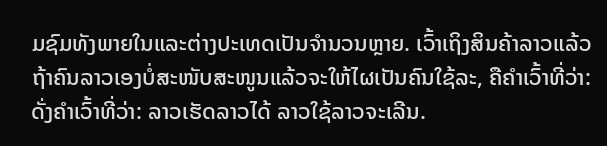ມຊົມທັງພາຍໃນແລະຕ່າງປະເທດເປັນຈໍານວນຫຼາຍ. ເວົ້າເຖິງສິນຄ້າລາວແລ້ວ ຖ້າຄົນລາວເອງບໍ່ສະໜັບສະໜູນແລ້ວຈະໃຫ້ໄຜເປັນຄົນໃຊ້ລະ, ຄືຄໍາເວົ້າທີ່ວ່າ: ດັ່ງຄຳເວົ້າທີ່ວ່າ: ລາວເຮັດລາວໄດ້ ລາວໃຊ້ລາວຈະເລີນ.